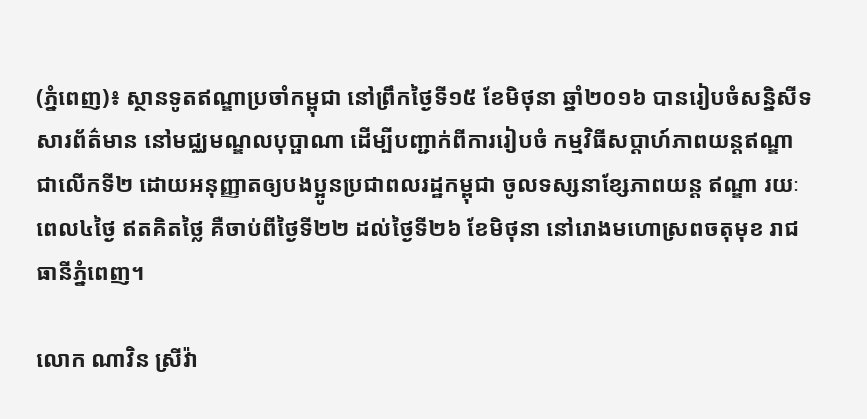(ភ្នំពេញ)៖ ស្ថានទូតឥណ្ឌាប្រចាំកម្ពុជា នៅព្រឹកថ្ងៃទី១៥ ខែមិថុនា ឆ្នាំ២០១៦ បានរៀបចំសន្និសីទសារព័ត៌មាន នៅមជ្ឈមណ្ឌលបុប្ផាណា ដើម្បីបញ្ជាក់ពីការរៀបចំ កម្មវិធីសប្ដាហ៍ភាពយន្ដឥណ្ឌាជាលើកទី២ ដោយអនុញ្ញាតឲ្យបងប្អូនប្រជាពលរដ្ឋកម្ពុជា ចូលទស្សនាខ្សែភាពយន្ដ ឥណ្ឌា រយៈពេល៤ថ្ងៃ ឥតគិតថ្លៃ គឺចាប់ពីថ្ងៃទី២២ ដល់ថ្ងៃទី២៦ ខែមិថុនា នៅរោងមហោស្រពចតុមុខ រាជធានីភ្នំពេញ។

លោក ណាវិន ស្រីវ៉ា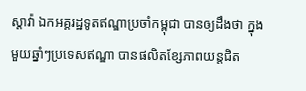ស្ដាវ៉ា ឯកអគ្គរដ្ឋទូតឥណ្ឌាប្រចាំកម្ពុជា បានឲ្យដឹងថា ក្នុងមួយឆ្នាំៗប្រទេសឥណ្ឌា បានផលិតខ្សែភាពយន្ដជិត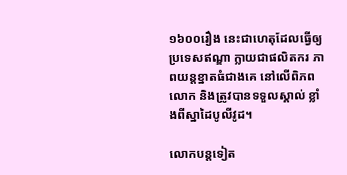១៦០០រឿង នេះជាហេតុដែលធ្វើឲ្យប្រទេសឥណ្ឌា ក្លាយជាផលិតករ ភាពយន្ដខ្នាតធំជាងគេ នៅលើពិភពលោក និងត្រូវបានទទួលស្គាល់ ខ្លាំងពីស្នាដៃបូលីវូដ។

លោកបន្ដទៀត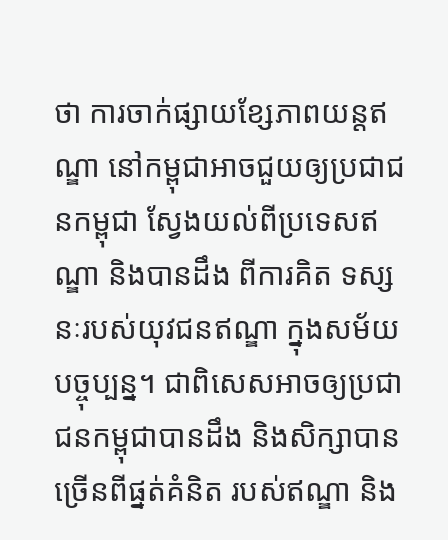ថា ការចាក់ផ្សាយខ្សែភាពយន្ដឥណ្ឌា នៅកម្ពុជាអាចជួយឲ្យប្រជាជនកម្ពុជា ស្វែងយល់ពីប្រទេសឥណ្ឌា និងបានដឹង ពីការគិត ទស្សនៈរបស់យុវជនឥណ្ឌា ក្នុងសម័យបច្ចុប្បន្ន។ ជាពិសេសអាចឲ្យប្រជាជនកម្ពុជាបានដឹង និងសិក្សាបានច្រើនពីផ្នត់គំនិត របស់ឥណ្ឌា និង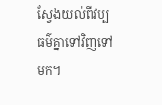ស្វែងយល់ពីវប្បធម៌គ្នាទៅវិញទៅមក។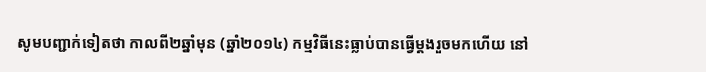សូមបញ្ជាក់ទៀតថា កាលពី២ឆ្នាំមុន (ឆ្នាំ២០១៤) កម្មវិធីនេះធ្លាប់បានធ្វើម្ដងរួចមកហើយ នៅ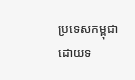ប្រទេសកម្ពុជា ដោយទ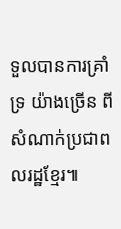ទួលបានការគ្រាំទ្រ យ៉ាងច្រើន ពីសំណាក់ប្រជាពលរដ្ឋខ្មែរ៕